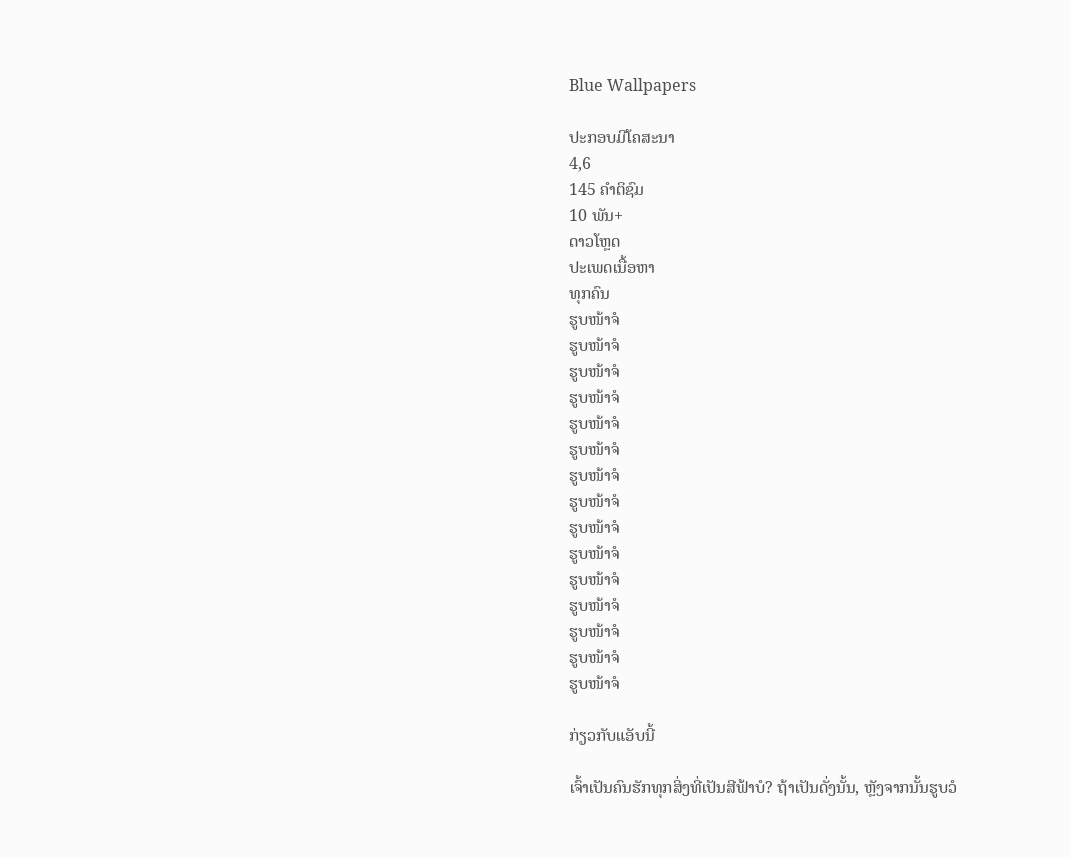Blue Wallpapers

ປະກອບມີໂຄສະນາ
4,6
145 ຄຳຕິຊົມ
10 ພັນ+
ດາວໂຫຼດ
ປະເພດເນື້ອຫາ
ທຸກຄົນ
ຮູບໜ້າຈໍ
ຮູບໜ້າຈໍ
ຮູບໜ້າຈໍ
ຮູບໜ້າຈໍ
ຮູບໜ້າຈໍ
ຮູບໜ້າຈໍ
ຮູບໜ້າຈໍ
ຮູບໜ້າຈໍ
ຮູບໜ້າຈໍ
ຮູບໜ້າຈໍ
ຮູບໜ້າຈໍ
ຮູບໜ້າຈໍ
ຮູບໜ້າຈໍ
ຮູບໜ້າຈໍ
ຮູບໜ້າຈໍ

ກ່ຽວກັບແອັບນີ້

ເຈົ້າເປັນຄົນຮັກທຸກສິ່ງທີ່ເປັນສີຟ້າບໍ? ຖ້າເປັນດັ່ງນັ້ນ, ຫຼັງຈາກນັ້ນຮູບວໍ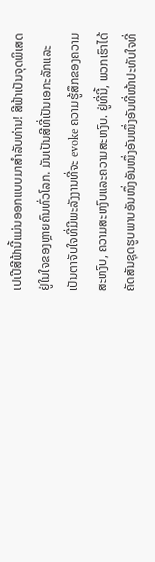ເປເປີສີຟ້ານີ້ແມ່ນອອກແບບມາສໍາລັບທ່ານ! ສີຟ້າເປັນຈຸດພິເສດຢູ່ໃນໃຈຂອງຫຼາຍຄົນທົ່ວໂລກ. ມັນເປັນສີທີ່ເປັນເອກະລັກແລະເປັນຕາຈັບໃຈທີ່ມີພະລັງງານທີ່ຈະ evoke ຄວາມຮູ້ສຶກຂອງຄວາມສະຫງົບ, ຄວາມສະຫງົບແລະຄວາມສະຫງົບ. ຢູ່ທີ່ນີ້, ພວກເຮົາໄດ້ຄັດສັນຊຸດຮູບພາບອັນໜຶ່ງອັນໜຶ່ງອັນໜຶ່ງອັນທີ່ໜ້າປະທັບໃຈທີ່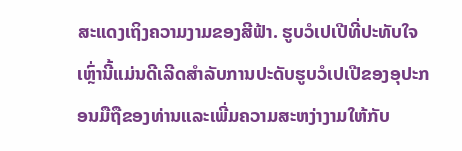ສະແດງເຖິງຄວາມງາມຂອງສີຟ້າ. ຮູບວໍເປເປີທີ່ປະທັບໃຈເຫຼົ່ານີ້ແມ່ນດີເລີດສໍາລັບການປະດັບຮູບວໍເປເປີຂອງອຸປະກອນມືຖືຂອງທ່ານແລະເພີ່ມຄວາມສະຫງ່າງາມໃຫ້ກັບ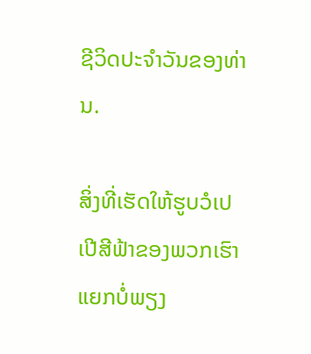ຊີວິດປະຈໍາວັນຂອງທ່ານ.

ສິ່ງທີ່ເຮັດໃຫ້ຮູບວໍເປເປີສີຟ້າຂອງພວກເຮົາແຍກບໍ່ພຽງ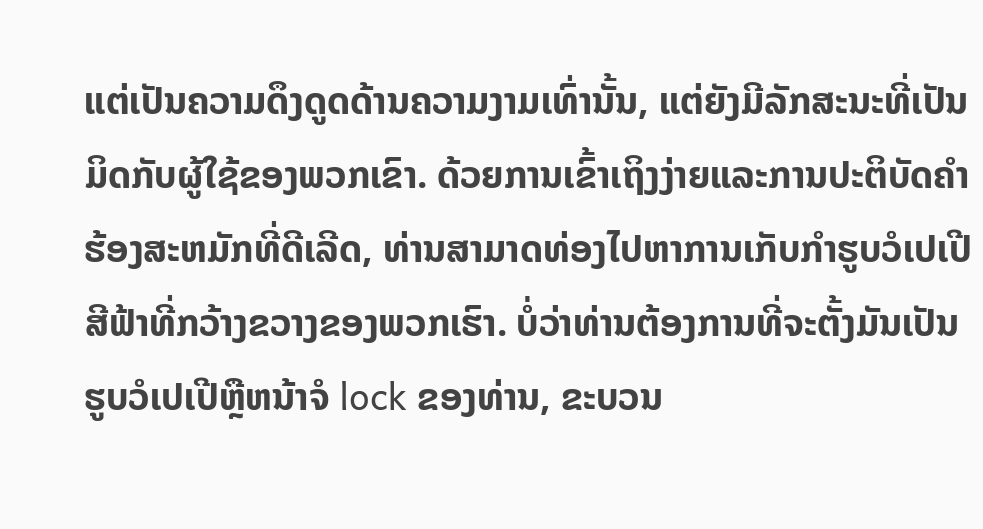ແຕ່ເປັນຄວາມດຶງດູດດ້ານຄວາມງາມເທົ່ານັ້ນ, ແຕ່ຍັງມີລັກສະນະທີ່ເປັນມິດກັບຜູ້ໃຊ້ຂອງພວກເຂົາ. ດ້ວຍການເຂົ້າເຖິງງ່າຍແລະການປະຕິບັດຄໍາຮ້ອງສະຫມັກທີ່ດີເລີດ, ທ່ານສາມາດທ່ອງໄປຫາການເກັບກໍາຮູບວໍເປເປີສີຟ້າທີ່ກວ້າງຂວາງຂອງພວກເຮົາ. ບໍ່ວ່າທ່ານຕ້ອງການທີ່ຈະຕັ້ງມັນເປັນຮູບວໍເປເປີຫຼືຫນ້າຈໍ lock ຂອງທ່ານ, ຂະບວນ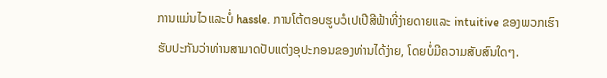ການແມ່ນໄວແລະບໍ່ hassle. ການໂຕ້ຕອບຮູບວໍເປເປີສີຟ້າທີ່ງ່າຍດາຍແລະ intuitive ຂອງພວກເຮົາຮັບປະກັນວ່າທ່ານສາມາດປັບແຕ່ງອຸປະກອນຂອງທ່ານໄດ້ງ່າຍ, ໂດຍບໍ່ມີຄວາມສັບສົນໃດໆ.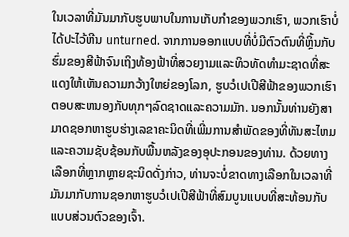ໃນເວລາທີ່ມັນມາກັບຮູບພາບໃນການເກັບກໍາຂອງພວກເຮົາ, ພວກເຮົາບໍ່ໄດ້ປະໄວ້ຫີນ unturned. ຈາກການອອກແບບທີ່ບໍ່ມີຕົວຕົນທີ່ຫຼິ້ນກັບຮົ່ມຂອງສີຟ້າຈົນເຖິງທ້ອງຟ້າທີ່ສວຍງາມແລະທິວທັດທໍາມະຊາດທີ່ສະແດງໃຫ້ເຫັນຄວາມກວ້າງໃຫຍ່ຂອງໂລກ, ຮູບວໍເປເປີສີຟ້າຂອງພວກເຮົາຕອບສະຫນອງກັບທຸກໆລົດຊາດແລະຄວາມມັກ. ນອກນັ້ນທ່ານຍັງສາມາດຊອກຫາຮູບຮ່າງເລຂາຄະນິດທີ່ເພີ່ມການສໍາພັດຂອງທີ່ທັນສະໄຫມແລະຄວາມຊັບຊ້ອນກັບພື້ນຫລັງຂອງອຸປະກອນຂອງທ່ານ. ດ້ວຍທາງເລືອກທີ່ຫຼາກຫຼາຍຊະນິດດັ່ງກ່າວ, ທ່ານຈະບໍ່ຂາດທາງເລືອກໃນເວລາທີ່ມັນມາກັບການຊອກຫາຮູບວໍເປເປີສີຟ້າທີ່ສົມບູນແບບທີ່ສະທ້ອນກັບແບບສ່ວນຕົວຂອງເຈົ້າ.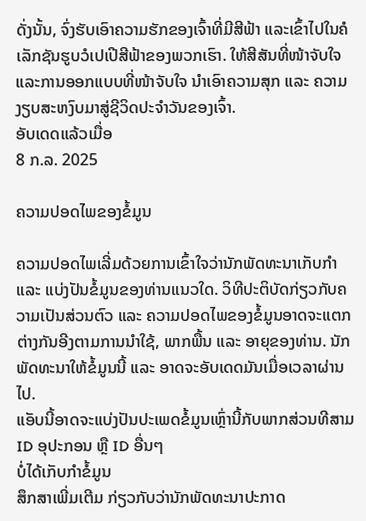ດັ່ງນັ້ນ, ຈົ່ງຮັບເອົາຄວາມຮັກຂອງເຈົ້າທີ່ມີສີຟ້າ ແລະເຂົ້າໄປໃນຄໍເລັກຊັນຮູບວໍເປເປີສີຟ້າຂອງພວກເຮົາ. ໃຫ້ສີສັນທີ່ໜ້າຈັບໃຈ ແລະການອອກແບບທີ່ໜ້າຈັບໃຈ ນຳເອົາຄວາມສຸກ ແລະ ຄວາມງຽບສະຫງົບມາສູ່ຊີວິດປະຈຳວັນຂອງເຈົ້າ.
ອັບເດດແລ້ວເມື່ອ
8 ກ.ລ. 2025

ຄວາມປອດໄພຂອງຂໍ້ມູນ

ຄວາມປອດໄພເລີ່ມດ້ວຍການເຂົ້າໃຈວ່ານັກພັດທະນາເກັບກຳ ແລະ ແບ່ງປັນຂໍ້ມູນຂອງທ່ານແນວໃດ. ວິທີປະຕິບັດກ່ຽວກັບຄວາມເປັນສ່ວນຕົວ ແລະ ຄວາມປອດໄພຂອງຂໍ້ມູນອາດຈະແຕກຕ່າງກັນອີງຕາມການນຳໃຊ້, ພາກພື້ນ ແລະ ອາຍຸຂອງທ່ານ. ນັກພັດທະນາໃຫ້ຂໍ້ມູນນີ້ ແລະ ອາດຈະອັບເດດມັນເມື່ອເວລາຜ່ານໄປ.
ແອັບນີ້ອາດຈະແບ່ງປັນປະເພດຂໍ້ມູນເຫຼົ່ານີ້ກັບພາກສ່ວນທີສາມ
ID ອຸປະກອນ ຫຼື ID ອື່ນໆ
ບໍ່ໄດ້ເກັບກຳຂໍ້ມູນ
ສຶກສາເພີ່ມເຕີມ ກ່ຽວກັບວ່ານັກພັດທະນາປະກາດ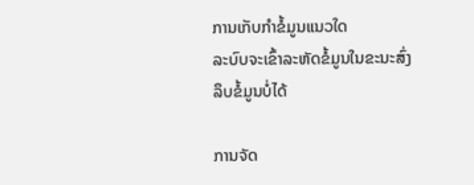ການເກັບກຳຂໍ້ມູນແນວໃດ
ລະບົບຈະເຂົ້າລະຫັດຂໍ້ມູນໃນຂະນະສົ່ງ
ລຶບຂໍ້ມູນບໍ່ໄດ້

ການຈັດ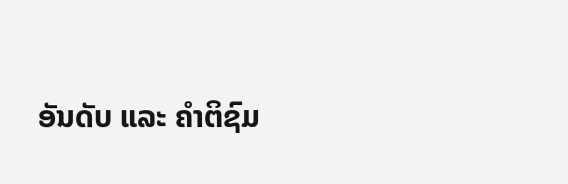ອັນດັບ ແລະ ຄຳຕິຊົມ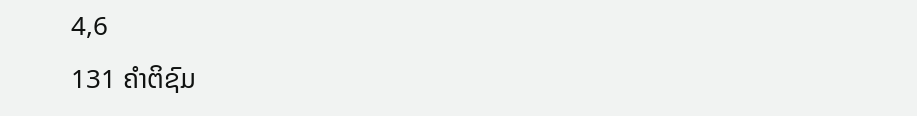4,6
131 ຄຳຕິຊົມ